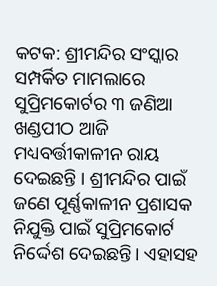କଟକ: ଶ୍ରୀମନ୍ଦିର ସଂସ୍କାର ସମ୍ପର୍କିତ ମାମଲାରେ ସୁପ୍ରିମକୋର୍ଟର ୩ ଜଣିଆ ଖଣ୍ଡପୀଠ ଆଜି ମଧ୍ୟବର୍ତ୍ତୀକାଳୀନ ରାୟ ଦେଇଛନ୍ତି । ଶ୍ରୀମନ୍ଦିର ପାଇଁ ଜଣେ ପୂର୍ଣ୍ଣକାଳୀନ ପ୍ରଶାସକ ନିଯୁକ୍ତି ପାଇଁ ସୁପ୍ରିମକୋର୍ଟ ନିର୍ଦ୍ଦେଶ ଦେଇଛନ୍ତି। ଏହାସହ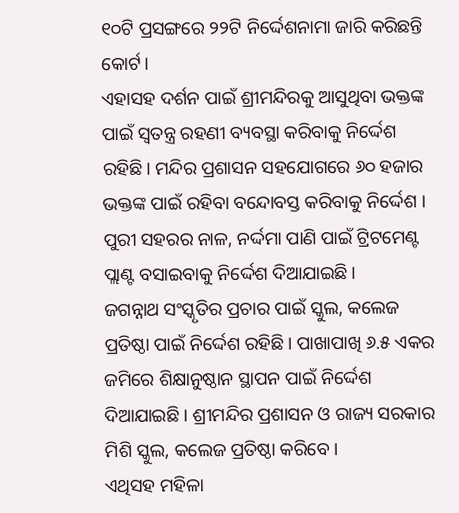୧୦ଟି ପ୍ରସଙ୍ଗରେ ୨୨ଟି ନିର୍ଦ୍ଦେଶନାମା ଜାରି କରିଛନ୍ତି କୋର୍ଟ।
ଏହାସହ ଦର୍ଶନ ପାଇଁ ଶ୍ରୀମନ୍ଦିରକୁ ଆସୁଥିବା ଭକ୍ତଙ୍କ ପାଇଁ ସ୍ବତନ୍ତ୍ର ରହଣୀ ବ୍ୟବସ୍ଥା କରିବାକୁ ନିର୍ଦ୍ଦେଶ ରହିଛି। ମନ୍ଦିର ପ୍ରଶାସନ ସହଯୋଗରେ ୬୦ ହଜାର ଭକ୍ତଙ୍କ ପାଇଁ ରହିବା ବନ୍ଦୋବସ୍ତ କରିବାକୁ ନିର୍ଦ୍ଦେଶ । ପୁରୀ ସହରର ନାଳ, ନର୍ଦ୍ଦମା ପାଣି ପାଇଁ ଟ୍ରିଟମେଣ୍ଟ ପ୍ଲାଣ୍ଟ ବସାଇବାକୁ ନିର୍ଦ୍ଦେଶ ଦିଆଯାଇଛି।
ଜଗନ୍ନାଥ ସଂସ୍କୃତିର ପ୍ରଚାର ପାଇଁ ସ୍କୁଲ, କଲେଜ ପ୍ରତିଷ୍ଠା ପାଇଁ ନିର୍ଦ୍ଦେଶ ରହିଛି। ପାଖାପାଖି ୬.୫ ଏକର ଜମିରେ ଶିକ୍ଷାନୁଷ୍ଠାନ ସ୍ଥାପନ ପାଇଁ ନିର୍ଦ୍ଦେଶ ଦିଆଯାଇଛି । ଶ୍ରୀମନ୍ଦିର ପ୍ରଶାସନ ଓ ରାଜ୍ୟ ସରକାର ମିଶି ସ୍କୁଲ, କଲେଜ ପ୍ରତିଷ୍ଠା କରିବେ।
ଏଥିସହ ମହିଳା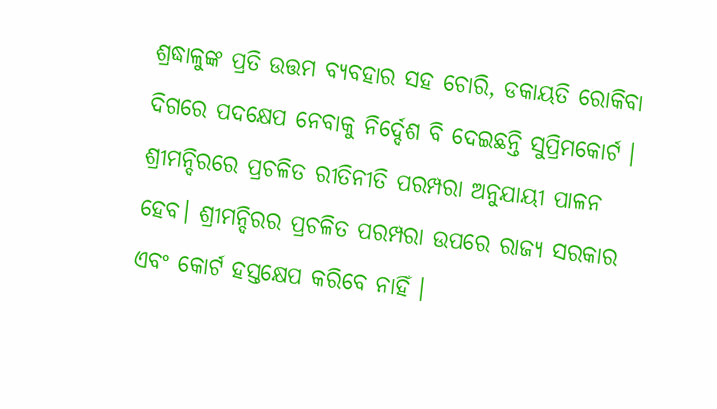ଶ୍ରଦ୍ଧାଳୁଙ୍କ ପ୍ରତି ଉତ୍ତମ ବ୍ୟବହାର ସହ ଚୋରି, ଡକାୟତି ରୋକିବା ଦିଗରେ ପଦକ୍ଷେପ ନେବାକୁ ନିର୍ଦ୍ଦେଶ ବି ଦେଇଛନ୍ତି ସୁପ୍ରିମକୋର୍ଟ । ଶ୍ରୀମନ୍ଦିରରେ ପ୍ରଚଳିତ ରୀତିନୀତି ପରମ୍ପରା ଅନୁଯାୟୀ ପାଳନ ହେବ। ଶ୍ରୀମନ୍ଦିରର ପ୍ରଚଳିତ ପରମ୍ପରା ଉପରେ ରାଜ୍ୟ ସରକାର ଏବଂ କୋର୍ଟ ହସ୍ତକ୍ଷେପ କରିବେ ନାହିଁ ।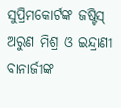ସୁପ୍ରିମକୋର୍ଟଙ୍କ ଜଷ୍ଟିସ୍ ଅରୁଣ ମିଶ୍ର ଓ ଇନ୍ଦ୍ରାଣୀ ବାନାର୍ଜୀଙ୍କ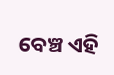ବେଞ୍ଚ ଏହି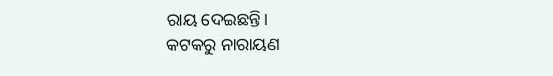ରାୟ ଦେଇଛନ୍ତି।
କଟକରୁ ନାରାୟଣ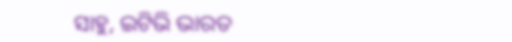ସାହୁ, ଇଟିଭି ଭାରତ